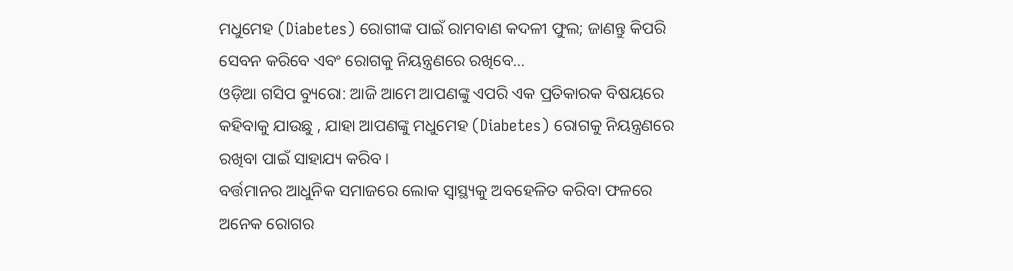ମଧୁମେହ (Diabetes) ରୋଗୀଙ୍କ ପାଇଁ ରାମବାଣ କଦଳୀ ଫୁଲ; ଜାଣନ୍ତୁ କିପରି ସେବନ କରିବେ ଏବଂ ରୋଗକୁ ନିୟନ୍ତ୍ରଣରେ ରଖିବେ...
ଓଡ଼ିଆ ଗସିପ ବ୍ୟୁରୋ: ଆଜି ଆମେ ଆପଣଙ୍କୁ ଏପରି ଏକ ପ୍ରତିକାରକ ବିଷୟରେ କହିବାକୁ ଯାଉଛୁ , ଯାହା ଆପଣଙ୍କୁ ମଧୁମେହ (Diabetes) ରୋଗକୁ ନିୟନ୍ତ୍ରଣରେ ରଖିବା ପାଇଁ ସାହାଯ୍ୟ କରିବ ।
ବର୍ତ୍ତମାନର ଆଧୁନିକ ସମାଜରେ ଲୋକ ସ୍ବାସ୍ଥ୍ୟକୁ ଅବହେଳିତ କରିବା ଫଳରେ ଅନେକ ରୋଗର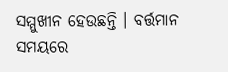ସମ୍ମୁଖୀନ ହେଉଛନ୍ତି । ବର୍ତ୍ତମାନ ସମୟରେ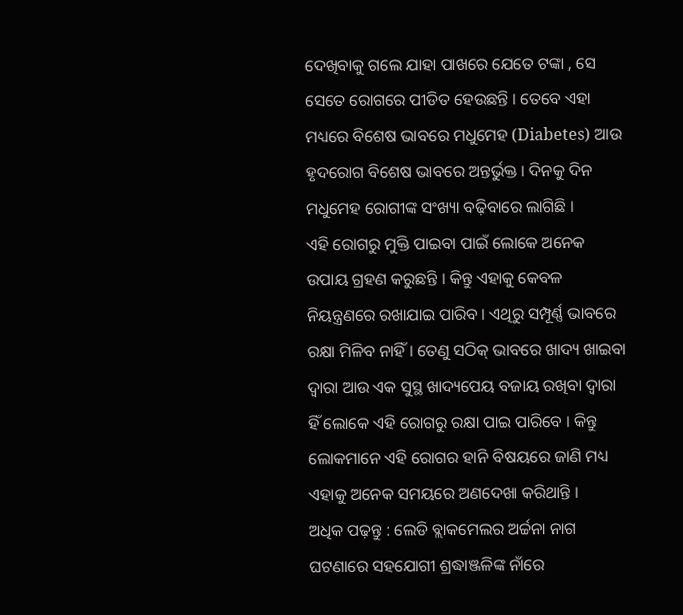ଦେଖିବାକୁ ଗଲେ ଯାହା ପାଖରେ ଯେତେ ଟଙ୍କା , ସେ ସେତେ ରୋଗରେ ପୀଡିତ ହେଉଛନ୍ତି । ତେବେ ଏହା ମଧ୍ୟରେ ବିଶେଷ ଭାବରେ ମଧୁମେହ (Diabetes) ଆଉ ହୃଦରୋଗ ବିଶେଷ ଭାବରେ ଅନ୍ତର୍ଭୁକ୍ତ । ଦିନକୁ ଦିନ ମଧୁମେହ ରୋଗୀଙ୍କ ସଂଖ୍ୟା ବଢ଼ିବାରେ ଲାଗିଛି ।
ଏହି ରୋଗରୁ ମୁକ୍ତି ପାଇବା ପାଇଁ ଲୋକେ ଅନେକ ଉପାୟ ଗ୍ରହଣ କରୁଛନ୍ତି । କିନ୍ତୁ ଏହାକୁ କେବଳ ନିୟନ୍ତ୍ରଣରେ ରଖାଯାଇ ପାରିବ । ଏଥିରୁ ସମ୍ପୂର୍ଣ୍ଣ ଭାବରେ ରକ୍ଷା ମିଳିବ ନାହିଁ । ତେଣୁ ସଠିକ୍ ଭାବରେ ଖାଦ୍ୟ ଖାଇବା ଦ୍ବାରା ଆଉ ଏକ ସୁସ୍ଥ ଖାଦ୍ୟପେୟ ବଜାୟ ରଖିବା ଦ୍ଵାରା ହିଁ ଲୋକେ ଏହି ରୋଗରୁ ରକ୍ଷା ପାଇ ପାରିବେ । କିନ୍ତୁ ଲୋକମାନେ ଏହି ରୋଗର ହାନି ବିଷୟରେ ଜାଣି ମଧ୍ୟ ଏହାକୁ ଅନେକ ସମୟରେ ଅଣଦେଖା କରିଥାନ୍ତି ।
ଅଧିକ ପଢ଼ନ୍ତୁ : ଲେଡି ବ୍ଲାକମେଲର ଅର୍ଚ୍ଚନା ନାଗ ଘଟଣାରେ ସହଯୋଗୀ ଶ୍ରଦ୍ଧାଞ୍ଜଳିଙ୍କ ନାଁରେ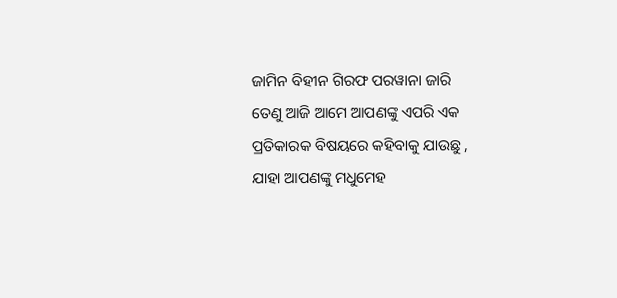ଜାମିନ ବିହୀନ ଗିରଫ ପରୱାନା ଜାରି
ତେଣୁ ଆଜି ଆମେ ଆପଣଙ୍କୁ ଏପରି ଏକ ପ୍ରତିକାରକ ବିଷୟରେ କହିବାକୁ ଯାଉଛୁ , ଯାହା ଆପଣଙ୍କୁ ମଧୁମେହ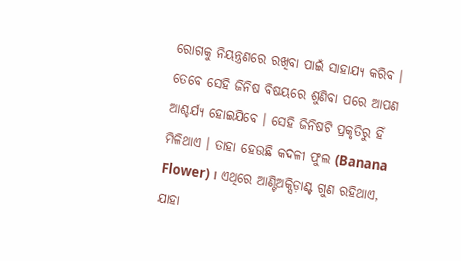ରୋଗକୁ ନିୟନ୍ତ୍ରଣରେ ରଖିବା ପାଇଁ ସାହାଯ୍ୟ କରିବ । ତେବେ ସେହି ଜିନିଷ ବିଷୟରେ ଶୁଣିବା ପରେ ଆପଣ ଆଶ୍ଚର୍ଯ୍ୟ ହୋଇଯିବେ । ସେହି ଜିନିଷଟି ପ୍ରକୃତିରୁ ହିଁ ମିଳିଥାଏ । ତାହା ହେଉଛି କଦଳୀ ଫୁଲ (Banana Flower) । ଏଥିରେ ଆଣ୍ଟିଅକ୍ସିଡ଼ାଣ୍ଟ ଗୁଣ ରହିଥାଏ, ଯାହା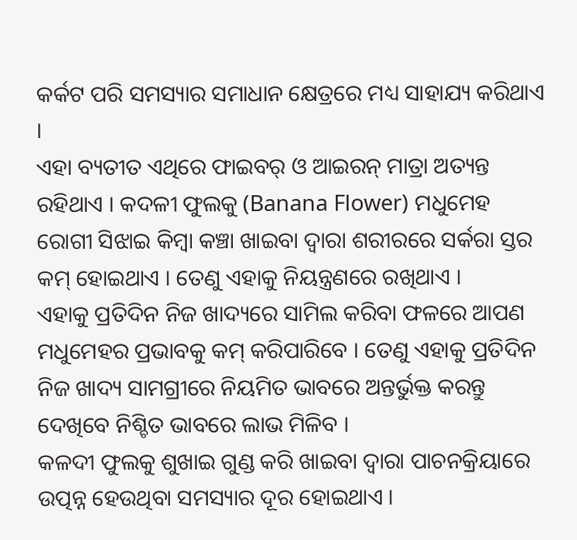କର୍କଟ ପରି ସମସ୍ୟାର ସମାଧାନ କ୍ଷେତ୍ରରେ ମଧ୍ୟ ସାହାଯ୍ୟ କରିଥାଏ ।
ଏହା ବ୍ୟତୀତ ଏଥିରେ ଫାଇବର୍ ଓ ଆଇରନ୍ ମାତ୍ରା ଅତ୍ୟନ୍ତ ରହିଥାଏ । କଦଳୀ ଫୁଲକୁ (Banana Flower) ମଧୁମେହ ରୋଗୀ ସିଝାଇ କିମ୍ବା କଞ୍ଚା ଖାଇବା ଦ୍ୱାରା ଶରୀରରେ ସର୍କରା ସ୍ତର କମ୍ ହୋଇଥାଏ । ତେଣୁ ଏହାକୁ ନିୟନ୍ତ୍ରଣରେ ରଖିଥାଏ ।
ଏହାକୁ ପ୍ରତିଦିନ ନିଜ ଖାଦ୍ୟରେ ସାମିଲ କରିବା ଫଳରେ ଆପଣ ମଧୁମେହର ପ୍ରଭାବକୁ କମ୍ କରିପାରିବେ । ତେଣୁ ଏହାକୁ ପ୍ରତିଦିନ ନିଜ ଖାଦ୍ୟ ସାମଗ୍ରୀରେ ନିୟମିତ ଭାବରେ ଅନ୍ତର୍ଭୁକ୍ତ କରନ୍ତୁ ଦେଖିବେ ନିଶ୍ଚିତ ଭାବରେ ଲାଭ ମିଳିବ ।
କଳଦୀ ଫୁଲକୁ ଶୁଖାଇ ଗୁଣ୍ଡ କରି ଖାଇବା ଦ୍ୱାରା ପାଚନକ୍ରିୟାରେ ଉତ୍ପନ୍ନ ହେଉଥିବା ସମସ୍ୟାର ଦୂର ହୋଇଥାଏ ।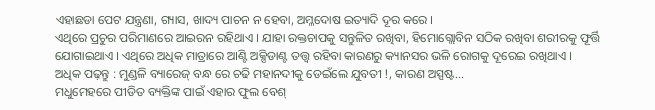ଏହାଛଡା ପେଟ ଯନ୍ତ୍ରଣା, ଗ୍ୟାସ, ଖାଦ୍ୟ ପାଚନ ନ ହେବା, ଅମ୍ଳଦୋଷ ଇତ୍ୟାଦି ଦୂର କରେ ।
ଏଥିରେ ପ୍ରଚୁର ପରିମାଣରେ ଆଇରନ ରହିଥାଏ । ଯାହା ରକ୍ତଚାପକୁ ସନ୍ତୁଳିତ ରଖିବା, ହିମୋଗ୍ଲୋବିନ ସଠିକ ରଖିବା ଶରୀରକୁ ଫୂର୍ତ୍ତି ଯୋଗାଇଥାଏ । ଏଥିରେ ଅଧିକ ମାତ୍ରାରେ ଆଣ୍ଟି ଅକ୍ସିଡାଣ୍ଟ ତତ୍ତ୍ୱ ରହିବା କାରଣରୁ କ୍ୟାନସର ଭଳି ରୋଗକୁ ଦୂରେଇ ରଖିଥାଏ ।
ଅଧିକ ପଢ଼ନ୍ତୁ : ମୁଣ୍ଡଳି ବ୍ୟାରେଜ୍ ବନ୍ଧ ରେ ଚଢି ମହାନଦୀକୁ ଡେଇଁଲେ ଯୁବତୀ !, କାରଣ ଅସ୍ପଷ୍ଟ...
ମଧୁମେହରେ ପୀଡିତ ବ୍ୟକ୍ତିଙ୍କ ପାଇଁ ଏହାର ଫୁଲ ବେଶ୍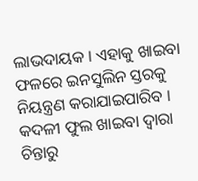ଲାଭଦାୟକ । ଏହାକୁ ଖାଇବା ଫଳରେ ଇନସୁଲିନ ସ୍ତରକୁ ନିୟନ୍ତ୍ରଣ କରାଯାଇପାରିବ । କଦଳୀ ଫୁଲ ଖାଇବା ଦ୍ୱାରା ଚିନ୍ତାରୁ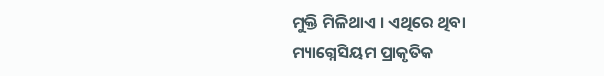ମୁକ୍ତି ମିଳିଥାଏ । ଏଥିରେ ଥିବା ମ୍ୟାଗ୍ନେସିୟମ ପ୍ରାକୃତିକ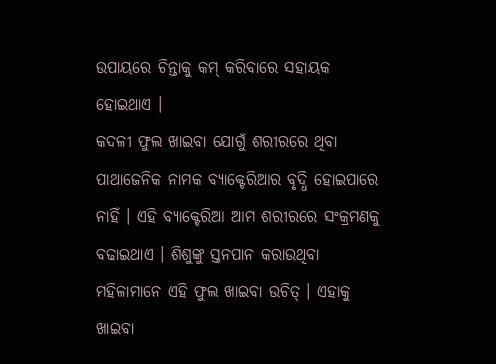ଉପାୟରେ ଚିନ୍ତାକୁ କମ୍ କରିବାରେ ସହାୟକ ହୋଇଥାଏ ।
କଦଳୀ ଫୁଲ ଖାଇବା ଯୋଗୁଁ ଶରୀରରେ ଥିବା ପାଥାଜେନିକ ନାମକ ବ୍ୟାକ୍ଟେରିଆର ବୃଦ୍ଧି ହୋଇପାରେ ନାହିଁ । ଏହି ବ୍ୟାକ୍ଟେରିଆ ଆମ ଶରୀରରେ ସଂକ୍ରମଣକୁ ବଢାଇଥାଏ । ଶିଶୁଙ୍କୁ ସ୍ତନପାନ କରାଉଥିବା ମହିଳାମାନେ ଏହି ଫୁଲ ଖାଇବା ଉଚିତ୍ । ଏହାକୁ ଖାଇବା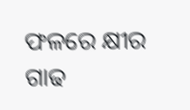ଫଳରେ କ୍ଷୀର ଗାଢ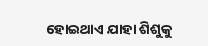ହୋଇଥାଏ ଯାହା ଶିଶୁକୁ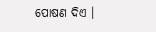ପୋଷଣ ଦିଏ ।